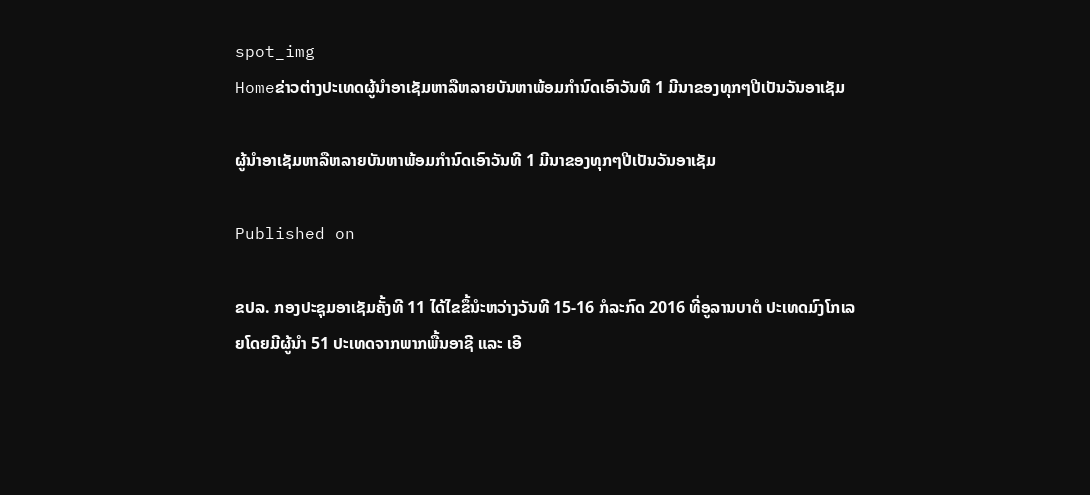spot_img
Homeຂ່າວຕ່າງປະເທດຜູ້ນໍາອາເຊັມຫາລືຫລາຍບັນຫາພ້ອມກໍານົດເອົາວັນທີ 1 ມີນາຂອງທຸກໆປີເປັນວັນອາເຊັມ

ຜູ້ນໍາອາເຊັມຫາລືຫລາຍບັນຫາພ້ອມກໍານົດເອົາວັນທີ 1 ມີນາຂອງທຸກໆປີເປັນວັນອາເຊັມ

Published on

ຂປລ. ກອງປະຊຸມອາເຊັມຄັ້ງທີ 11 ໄດ້ໄຂຂຶ້ນໍະຫວ່າງວັນທີ 15-16 ກໍລະກົດ 2016 ທີ່ອູລານບາຕໍ ປະເທດມົງໂກເລຍໂດຍມີຜູ້ນໍາ 51 ປະເທດຈາກພາກພື້ນອາຊີ ແລະ ເອີ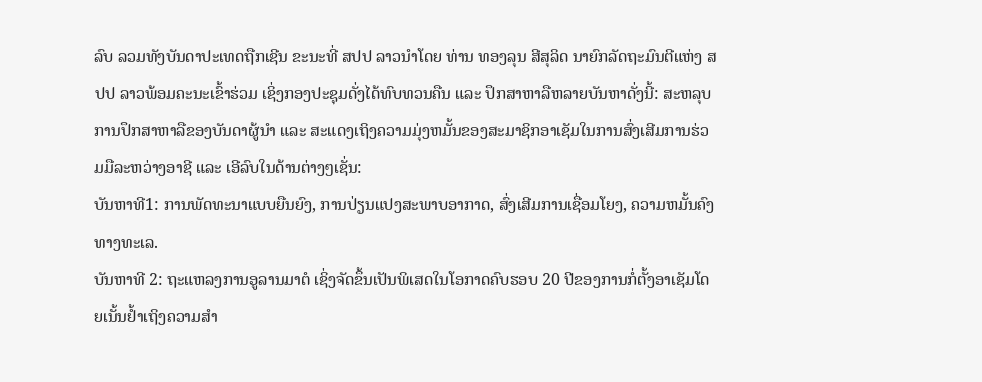ລົບ ລວມທັງບັນດາປະເທດຖືກເຊີນ ຂະນະທີ່ ສປປ ລາວນໍາໂດຍ ທ່ານ ທອງລຸນ ສີສຸລິດ ນາຍົກລັດຖະມົນຕີແຫ່ງ ສປປ ລາວພ້ອມຄະນະເຂົ້າຮ່ວມ ເຊິ່ງກອງປະຊຸມດັ່ງໄດ້ທົບທວນຄືນ ແລະ ປຶກສາຫາລືຫລາຍບັນຫາດັ່ງນີ້: ສະຫລຸບການປຶກສາຫາລືຂອງບັນດາຜູ້ນໍາ ແລະ ສະແດງເຖິງຄວາມມຸ່ງຫມັ້ນຂອງສະມາຊິກອາເຊັມໃນການສົ່ງເສີມການຮ່ວມມືລະຫວ່າງອາຊີ ແລະ ເອີລົບໃນດ້ານຕ່າງໆເຊັ່ນ:
ບັນຫາທີ1: ການພັດທະນາແບບຍືນຍົງ, ການປ່ຽນແປງສະພາບອາກາດ, ສົ່ງເສີມການເຊື່ອມໂຍງ, ຄວາມຫມັ້ນຄົງທາງທະເລ.
ບັນຫາທີ 2: ຖະແຫລງການອູລານມາຕໍ ເຊິ່ງຈັດຂຶ້ນເປັນພິເສດໃນໂອກາດຄົບຮອບ 20 ປີຂອງການກໍ່ຕັ້ງອາເຊັມໂດຍເນັ້ນຢໍ້າເຖິງຄວາມສໍາ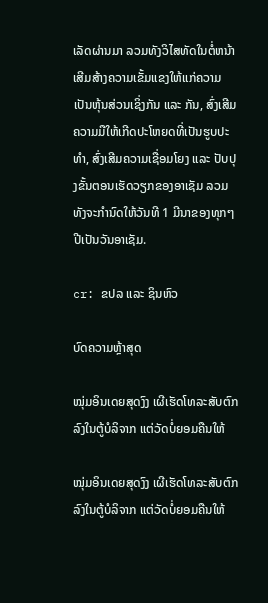ເລັດຜ່ານມາ ລວມທັງວິໄສທັດໃນຕໍ່ຫນ້າເສີມສ້າງຄວາມເຂັ້ມແຂງໃຫ້ແກ່ຄວາມເປັນຫຸ້ນສ່ວນເຊິ່ງກັນ ແລະ ກັນ, ສົ່ງເສີມຄວາມມືໃຫ້ເກີດປະໂຫຍດທີ່ເປັນຮູບປະທໍາ, ສົ່ງເສີມຄວາມເຊື່ອມໂຍງ ແລະ ປັບປຸງຂັ້ນຕອນເຮັດວຽກຂອງອາເຊັມ ລວມທັງຈະກໍານົດໃຫ້ວັນທີ 1 ມີນາຂອງທຸກໆປີເປັນວັນອາເຊັມ.

cr: ຂປລ ແລະ ຊິນຫົວ

ບົດຄວາມຫຼ້າສຸດ

ໝຸ່ມອິນເດຍສຸດງົງ ເຜີເຮັດໂທລະສັບຕົກລົງໃນຕູ້ບໍລິຈາກ ແຕ່ວັດບໍ່ຍອມຄືນໃຫ້

ໝຸ່ມອິນເດຍສຸດງົງ ເຜີເຮັດໂທລະສັບຕົກລົງໃນຕູ້ບໍລິຈາກ ແຕ່ວັດບໍ່ຍອມຄືນໃຫ້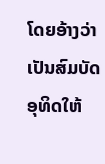ໂດຍອ້າງວ່າເປັນສົມບັດອຸທິດໃຫ້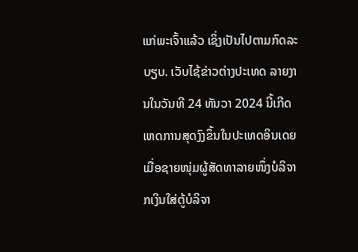ແກ່ພະເຈົ້າແລ້ວ ເຊິ່ງເປັນໄປຕາມກົດລະບຽບ. ເວັບໄຊ້ຂ່າວຕ່າງປະເທດ ລາຍງານໃນວັນທີ 24 ທັນວາ 2024 ນີ້ເກີດເຫດການສຸດງົງຂຶ້ນໃນປະເທດອິນເດຍ ເມື່ອຊາຍໜຸ່ມຜູ້ສັດທາລາຍໜຶ່ງບໍລິຈາກເງິນໃສ່ຕູ້ບໍລິຈາ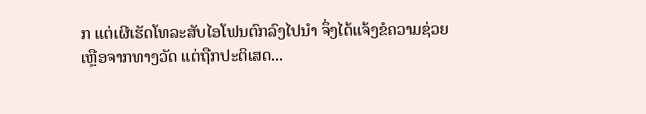ກ ແຕ່ເຜີເຮັດໂທລະສັບໄອໂຟນຕົກລົງໄປນຳ ຈຶ່ງໄດ້ແຈ້ງຂໍຄວາມຊ່ວຍເຫຼືອຈາກທາງວັດ ແຕ່ຖືກປະຕິເສດ...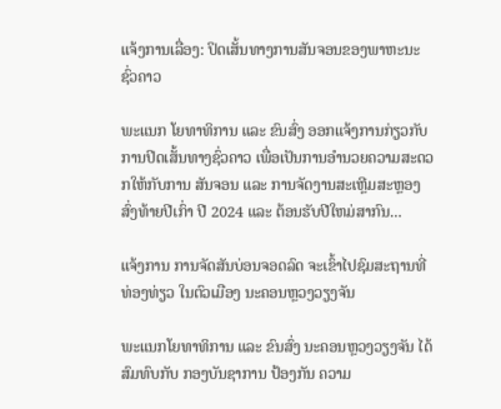ແຈ້ງການເລື່ອງ: ປິດເສັ້ນທາງການສັນຈອນຂອງພາຫະນະ ຊົ່ວຄາວ

ພະແນກ ໂຍທາທິການ ແລະ ຂົນສົ່ງ ອອກແຈ້ງການກ່ຽວກັບ ການປິດເສັ້ນທາງຊົ່ວຄາວ ເພື່ອເປັນການອໍານວຍຄວາມສະດວກໃຫ້ກັບການ ສັນຈອນ ແລະ ການຈັດງານສະເຫຼີມສະຫຼອງ ສົ່ງທ້າຍປີເກົ່າ ປີ 2024 ແລະ ຕ້ອນຮັບປີໃຫມ່ສາກົນ...

ແຈ້ງການ ການຈັດສັນບ່ອນຈອດລົດ ຈະເຂົ້າໄປຊົມສະຖານທີ່ທ່ອງທ່ຽວ ໃນຕົວເມືອງ ນະຄອນຫຼວງວຽງຈັນ

ພະແນກໂຍທາທິການ ແລະ ຂົນສົ່ງ ນະຄອນຫຼວງວຽງຈັນ ໄດ້ສົມທົບກັບ ກອງບັນຊາການ ປ້ອງກັນ ຄວາມ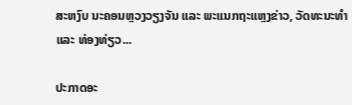ສະຫງົບ ນະຄອນຫຼວງວຽງຈັນ ແລະ ພະແນກຖະແຫຼງຂ່າວ, ວັດທະນະທຳ ແລະ ທ່ອງທ່ຽວ...

ປະກາດອະ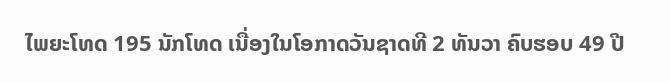ໄພຍະໂທດ 195 ນັກໂທດ ເນື່ອງໃນໂອກາດວັນຊາດທີ 2 ທັນວາ ຄົບຮອບ 49 ປີ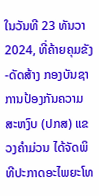ໃນວັນທີ 23 ທັນວາ 2024, ທີ່ຄ້າຍຄຸມຂັງ-ດັດສ້າງ ກອງບັນຊາການປ້ອງກັນຄວາມສະຫງົບ (ປກສ) ແຂວງຄໍາມ່ວນ ໄດ້ຈັດພິທີປະກາດອະໄພຍະໂທ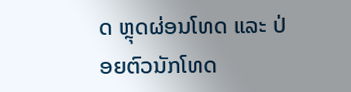ດ ຫຼຸດຜ່ອນໂທດ ແລະ ປ່ອຍຕົວນັກໂທດ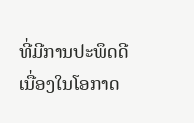ທີ່ມີການປະພຶດດີ ເນື່ອງໃນໂອກາດ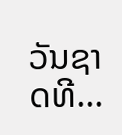ວັນຊາດທີ...